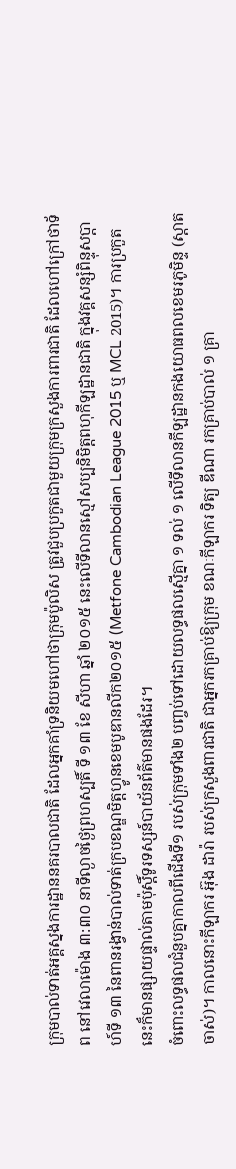ក្រុមបាល់ទាត់អគ្គស្នងការដ្ឋាននគរបាលជាតិ ដែលអ្នកគាំទ្រនិយមហៅថាក្រុមប៉ូលិស ត្រូវជួបប្រកួតជាមួយក្រុមក្រសួងការពារជាតិ ដែលហៅក្រៅថាទ័ព នៅវេលាម៉ោង ៣:៣០ នាទីល្ងាចថ្ងៃព្រហស្បតិ៍ ទី ១៣ ខែ សីហា ឆ្នាំ ២០១៥ នេះលើទីលានស្មៅសប្បនិមិត្តពហុកីឡដ្ឋានជាតិ ក្នុងវគ្គសន្សំពិន្ទុសប្ដាហ៍ទី ១៣ នៃពានរង្វាន់បាល់ទាត់ក្របខណ្ឌមិត្តហ្វូនខេមបូឌានលីក២០១៥ (Metfone Cambodian League 2015 ឬ MCL 2015)។ ការប្រកួតនេះក៏មានផ្សាយផ្ទាល់តាមប៉ុស្ដិ៍ទូរទស្សន៍បាយ័នព័ត៌មានផងដែរ។
ចំពោះលទ្ធផលជំនួបគ្នាកាលពីជើងទី១ របស់ក្រុមទាំង២ បញ្ចប់ទៅដោយលទ្ធផលស្មើគ្នា ១ ទល់ ១ លើទីលានកីឡដ្ឋានកងយោធពលខេមរភូមិន្ទ (ស្ដាតចាស់)។ កាលនោះកីឡាករ អ៊ុង ដារ៉ា របស់ក្រសួងពារជាតិ ជាអ្នករកគ្រាប់ឱ្យក្រុម ខណៈកីឡាករ ទិត្យ ឌីណា រកគ្រាប់បាល់ ១ គ្រា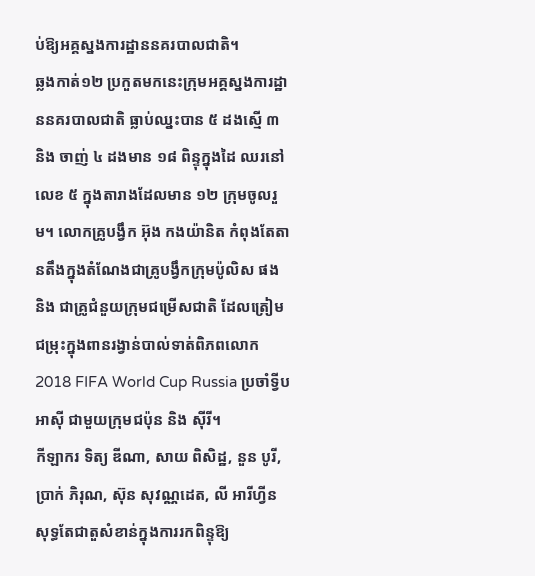ប់ឱ្យអគ្គស្នងការដ្ឋាននគរបាលជាតិ។
ឆ្លងកាត់១២ ប្រកួតមកនេះក្រុមអគ្គស្នងការដ្ឋាននគរបាលជាតិ ធ្លាប់ឈ្នះបាន ៥ ដងស្មើ ៣ និង ចាញ់ ៤ ដងមាន ១៨ ពិន្ទុក្នុងដៃ ឈរនៅលេខ ៥ ក្នុងតារាងដែលមាន ១២ ក្រុមចូលរួម។ លោកគ្រូបង្វឹក អ៊ុង កងយ៉ានិត កំពុងតែតានតឹងក្នុងតំណែងជាគ្រូបង្វឹកក្រុមប៉ូលិស ផង និង ជាគ្រូជំនួយក្រុមជម្រើសជាតិ ដែលត្រៀមជម្រុះក្នុងពានរង្វាន់បាល់ទាត់ពិភពលោក 2018 FIFA World Cup Russia ប្រចាំទ្វីបអាស៊ី ជាមួយក្រុមជប៉ុន និង ស៊ីរី។
កីឡាករ ទិត្យ ឌីណា, សាយ ពិសិដ្ឋ, នួន បូរី, ប្រាក់ ភិរុណ, ស៊ុន សុវណ្ណដេត, លី អារីហ្វីន សុទ្ធតែជាតួសំខាន់ក្នុងការរកពិន្ទុឱ្យ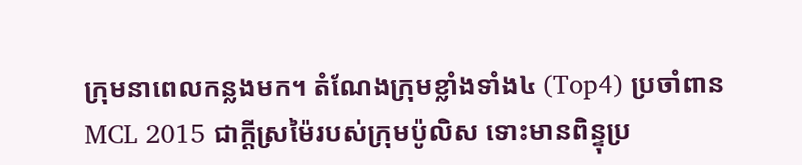ក្រុមនាពេលកន្លងមក។ តំណែងក្រុមខ្លាំងទាំង៤ (Top4) ប្រចាំពាន MCL 2015 ជាក្ដីស្រម៉ៃរបស់ក្រុមប៉ូលិស ទោះមានពិន្ទុប្រ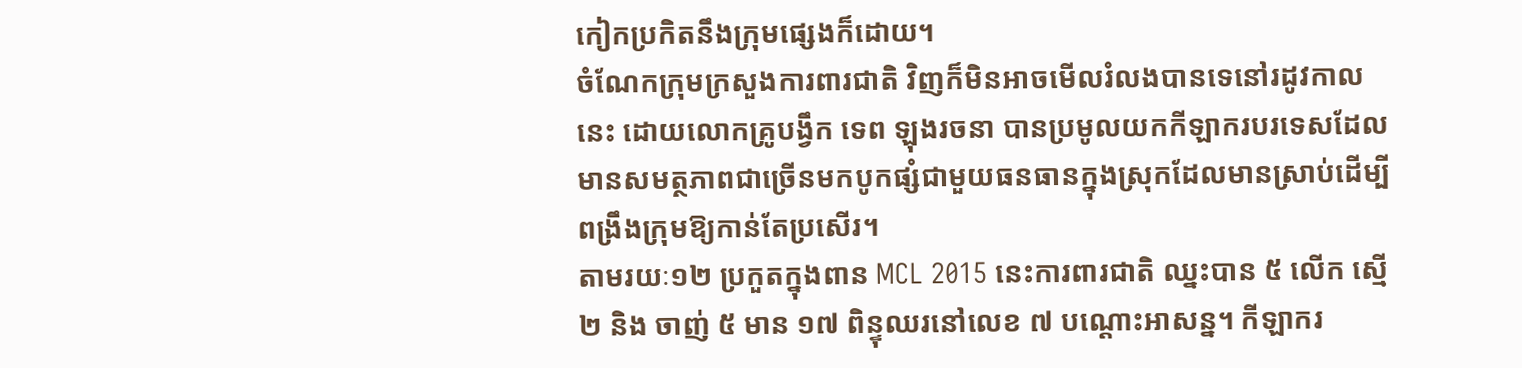កៀកប្រកិតនឹងក្រុមផ្សេងក៏ដោយ។
ចំណែកក្រុមក្រសួងការពារជាតិ វិញក៏មិនអាចមើលរំលងបានទេនៅរដូវកាលនេះ ដោយលោកគ្រូបង្វឹក ទេព ឡុងរចនា បានប្រមូលយកកីឡាករបរទេសដែលមានសមត្ថភាពជាច្រើនមកបូកផ្សំជាមួយធនធានក្នុងស្រុកដែលមានស្រាប់ដើម្បីពង្រឹងក្រុមឱ្យកាន់តែប្រសើរ។
តាមរយៈ១២ ប្រកួតក្នុងពាន MCL 2015 នេះការពារជាតិ ឈ្នះបាន ៥ លើក ស្មើ ២ និង ចាញ់ ៥ មាន ១៧ ពិន្ទុឈរនៅលេខ ៧ បណ្ដោះអាសន្ន។ កីឡាករ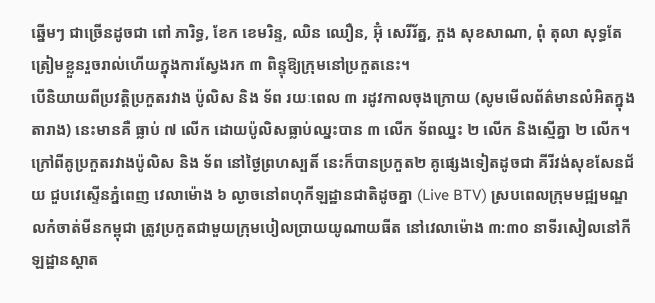ឆ្នើមៗ ជាច្រើនដូចជា ពៅ ភារិទ្ធ, ខែក ខេមរិន្ទ, ឈិន ឈឿន, អ៊ុំ សេរីរ័ត្ន, ភួង សុខសាណា, ពុំ តុលា សុទ្ធតែត្រៀមខ្លួនរួចរាល់ហើយក្នុងការស្វែងរក ៣ ពិន្ទុឱ្យក្រុមនៅប្រកួតនេះ។
បើនិយាយពីប្រវត្តិប្រកួតរវាង ប៉ូលិស និង ទ័ព រយៈពេល ៣ រដូវកាលចុងក្រោយ (សូមមើលព័ត៌មានលំអិតក្នុងតារាង) នេះមានគឺ ធ្លាប់ ៧ លើក ដោយប៉ូលិសធ្លាប់ឈ្នះបាន ៣ លើក ទ័ពឈ្នះ ២ លើក និងស្មើគ្នា ២ លើក។
ក្រៅពីគូប្រកួតរវាងប៉ូលិស និង ទ័ព នៅថ្ងៃព្រហស្បតិ៍ នេះក៏បានប្រកួត២ គូផ្សេងទៀតដូចជា គីរីវង់សុខសែនជ័យ ជួបវេស្ទើនភ្នំពេញ វេលាម៉ោង ៦ ល្ងាចនៅពហុកីឡដ្ឋានជាតិដូចគ្នា (Live BTV) ស្របពេលក្រុមមជ្ឍមណ្ឌលកំចាត់មីនកម្ពុជា ត្រូវប្រកួតជាមួយក្រុមបៀលប្រាយយូណាយធីត នៅវេលាម៉ោង ៣:៣០ នាទីរសៀលនៅកីឡដ្ឋានស្ដាត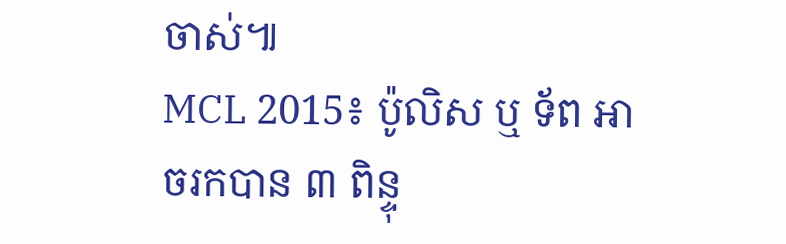ចាស់៕
MCL 2015៖ ប៉ូលិស ឬ ទ័ព អាចរកបាន ៣ ពិន្ទុ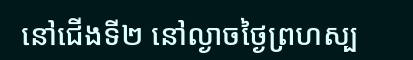នៅជើងទី២ នៅល្ងាចថ្ងៃព្រហស្ប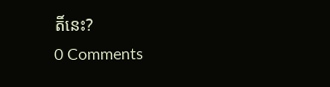តិ៍នេះ?
0 Comments